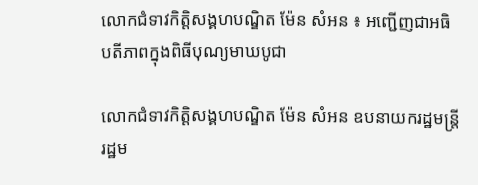លោកជំទាវកិត្តិសង្គហបណ្ឌិត ម៉ែន សំអន ៖ អញ្ជើញជាអធិបតីភាពក្នុងពិធីបុណ្យមាឃបូជា

លោកជំទាវកិត្តិសង្គហបណ្ឌិត ម៉ែន សំអន ឧបនាយករដ្ឋមន្រ្តី រដ្ឋម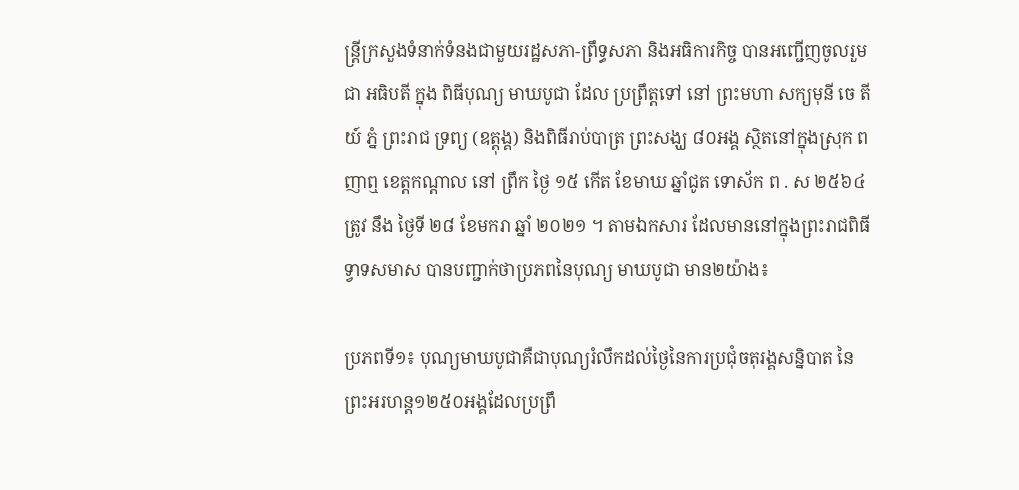ន្រ្តីក្រសួងទំនាក់ទំនងជាមួយរដ្ឋសភា-ព្រឹទ្ធសភា និងអធិការកិច្ច បានអញ្ជើញចូលរួមជា អធិបតី ក្នុង ពិធីបុណ្យ មាឃបូជា ដែល ប្រព្រឹត្តទៅ នៅ ព្រះមហា សក្យមុនី ចេ តី យ៍ ភ្នំ ព្រះរាជ ទ្រព្យ (ឧត្តុង្គ) និងពិធីរាប់បាត្រ ព្រះសង្ឃ ៨០អង្គ ស្ថិតនៅក្នុងស្រុក ពញាឮ ខេត្តកណ្តាល នៅ ព្រឹក ថ្ងៃ ១៥ កើត ខែមាឃ ឆ្នាំជូត ទោស័ក ព . ស ២៥៦៤ ត្រូវ នឹង ថ្ងៃទី ២៨ ខែមករា ឆ្នាំ ២០២១ ។ តាមឯកសារ ដែលមាននៅក្នុងព្រះរាជពិធីទ្វាទសមាស បានបញ្ជាក់ថាប្រភពនៃបុណ្យ មាឃបូជា មាន២យ៉ាង៖

ប្រភពទី១៖ បុណ្យមាឃបូជាគឺជាបុណ្យរំលឹកដល់ថ្ងៃនៃការប្រជុំចតុរង្គសន្និបាត នៃព្រះអរហន្ត១២៥០អង្គដែលប្រព្រឹ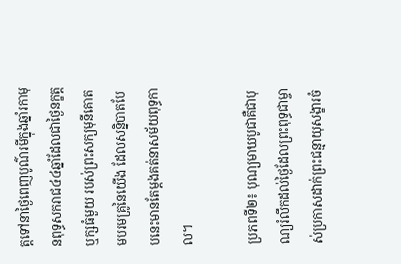ត្តទៅនាថ្ងៃពេញបូណ៌រមីក្នុងឆ្នាំរកាមុនពុទ្ធសករាជ៤៤ឆ្នាំដែលជាថ្ងៃនក្ខត្តឬក្សធំមួយ របស់ព្រះសក្យមុនីគោតមបរមគ្រូនៃយើង ដែលសន្និបាតបែបនេះមានតែម្តងគត់នាសម័យពុទ្ធកាល។

ប្រភពទី២៖ បុណ្យមាឃបូជាគឺជាបុណ្យរំលឹកដល់ថ្ងៃដែលព្រះពុទ្ធជាម្ចាស់ប្រកាសដាក់ព្រះជន្មាយុសង្ខារចំ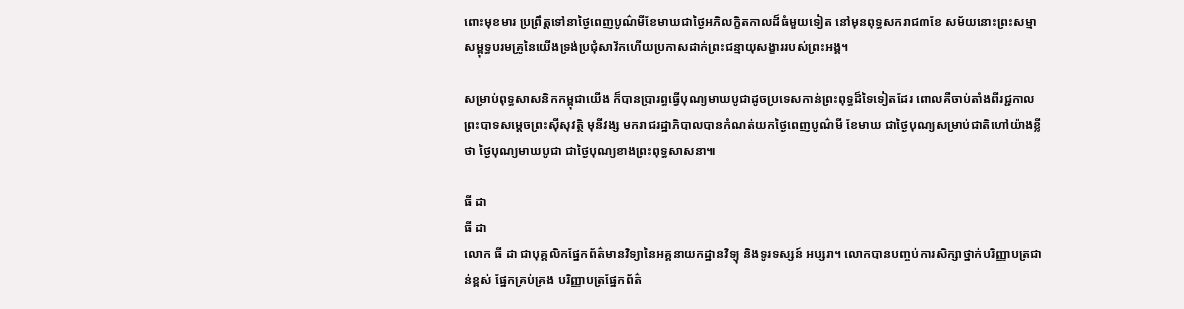ពោះមុខមារ ប្រព្រឹត្តទៅនាថ្ងៃពេញបូណ៌មីខែមាឃជាថ្ងៃអភិលក្ខិតកាលដ៏ធំមួយទៀត នៅមុនពុទ្ធសករាជ៣ខែ សម័យនោះព្រះសម្មាសម្ពុទ្ធបរមគ្រូនៃយើងទ្រង់ប្រជុំសាវ័កហើយប្រកាសដាក់ព្រះជន្មាយុសង្ខាររបស់ព្រះអង្គ។

សម្រាប់ពុទ្ធសាសនិកកម្ពុជាយើង ក៏បានប្រារព្ធធ្វើបុណ្យមាឃបូជាដូចប្រទេសកាន់ព្រះពុទ្ធដ៏ទៃទៀតដែរ ពោលគឺចាប់តាំងពីរជ្ជកាល ព្រះបាទសម្តេចព្រះស៊ីសុវត្ថិ មុនីវង្ស មករាជរដ្ឋាភិបាលបានកំណត់យកថ្ងៃពេញបូណ៌មី ខែមាឃ ជាថ្ងៃបុណ្យសម្រាប់ជាតិហៅយ៉ាងខ្លីថា ថ្ងៃបុណ្យមាឃបូជា ជាថ្ងៃបុណ្យខាងព្រះពុទ្ធសាសនា៕

ធី ដា
ធី ដា
លោក ធី ដា ជាបុគ្គលិកផ្នែកព័ត៌មានវិទ្យានៃអគ្គនាយកដ្ឋានវិទ្យុ និងទូរទស្សន៍ អប្សរា។ លោកបានបញ្ចប់ការសិក្សាថ្នាក់បរិញ្ញាបត្រជាន់ខ្ពស់ ផ្នែកគ្រប់គ្រង បរិញ្ញាបត្រផ្នែកព័ត៌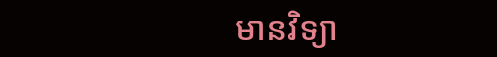មានវិទ្យា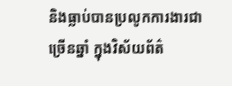និងធ្លាប់បានប្រលូកការងារជាច្រើនឆ្នាំ ក្នុងវិស័យព័ត៌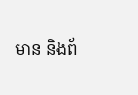មាន និងព័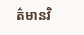ត៌មានវិ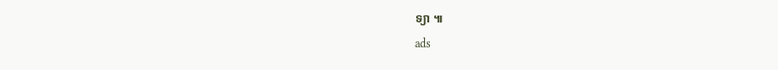ទ្យា ៕
ads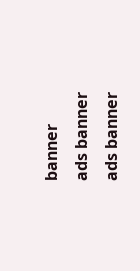banner
ads banner
ads banner